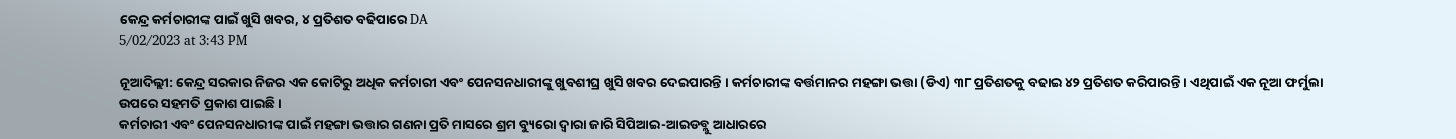କେନ୍ଦ୍ର କର୍ମଚାରୀଙ୍କ ପାଇଁ ଖୁସି ଖବର, ୪ ପ୍ରତିଶତ ବଢିପାରେ DA
5/02/2023 at 3:43 PM

ନୂଆଦିଲ୍ଲୀ: କେନ୍ଦ୍ର ସରକାର ନିଜର ଏକ କୋଟିରୁ ଅଧିକ କର୍ମଚାରୀ ଏବଂ ପେନସନଧାରୀଙ୍କୁ ଖୁବଶୀଘ୍ର ଖୁସି ଖବର ଦେଇପାରନ୍ତି । କର୍ମଚାରୀଙ୍କ ବର୍ତ୍ତମାନର ମହଙ୍ଗା ଭତ୍ତା (ଡିଏ) ୩୮ ପ୍ରତିଶତକୁ ବଢାଇ ୪୨ ପ୍ରତିଶତ କରିପାରନ୍ତି । ଏଥିପାଇଁ ଏକ ନୂଆ ଫର୍ମୁଲା ଉପରେ ସହମତି ପ୍ରକାଶ ପାଇଛି ।
କର୍ମଚାରୀ ଏବଂ ପେନସନଧାରୀଙ୍କ ପାଇଁ ମହଙ୍ଗା ଭତ୍ତାର ଗଣନା ପ୍ରତି ମାସରେ ଶ୍ରମ ବ୍ୟୁରୋ ଦ୍ୱାରା ଜାରି ସିପିଆଇ-ଆଇଡବ୍ଲୁ ଆଧାରରେ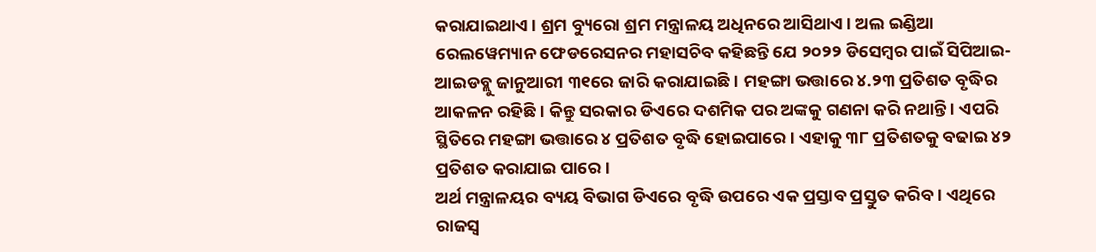କରାଯାଇଥାଏ । ଶ୍ରମ ବ୍ୟୁରୋ ଶ୍ରମ ମନ୍ତ୍ରାଳୟ ଅଧିନରେ ଆସିଥାଏ । ଅଲ ଇଣ୍ଡିଆ ରେଲୱେମ୍ୟାନ ଫେଡରେସନର ମହାସଚିବ କହିଛନ୍ତି ଯେ ୨୦୨୨ ଡିସେମ୍ୱର ପାଇଁ ସିପିଆଇ-ଆଇଡବ୍ଲୁ ଜାନୁଆରୀ ୩୧ରେ ଜାରି କରାଯାଇଛି । ମହଙ୍ଗା ଭତ୍ତାରେ ୪.୨୩ ପ୍ରତିଶତ ବୃଦ୍ଧିର ଆକଳନ ରହିଛି । କିନ୍ତୁ ସରକାର ଡିଏରେ ଦଶମିକ ପର ଅଙ୍କକୁ ଗଣନା କରି ନଥାନ୍ତି । ଏପରି ସ୍ଥିତିରେ ମହଙ୍ଗା ଭତ୍ତାରେ ୪ ପ୍ରତିଶତ ବୃଦ୍ଧି ହୋଇପାରେ । ଏହାକୁ ୩୮ ପ୍ରତିଶତକୁ ବଢାଇ ୪୨ ପ୍ରତିଶତ କରାଯାଇ ପାରେ ।
ଅର୍ଥ ମନ୍ତ୍ରାଳୟର ବ୍ୟୟ ବିଭାଗ ଡିଏରେ ବୃଦ୍ଧି ଉପରେ ଏକ ପ୍ରସ୍ତାବ ପ୍ରସ୍ତୁତ କରିବ । ଏଥିରେ ରାଜସ୍ୱ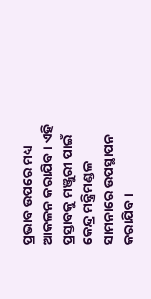ପ୍ରଭାବ ଉପରେ ମଧ୍ୟ ଆକଳନ କରାଯିବ । ଏହି ପ୍ରସ୍ତାବକୁ ମଞ୍ଜୁରୀ ପାଇଁ କେନ୍ଦ୍ର ମନ୍ତ୍ରିମଣ୍ଡଳ ସାମନାରେ ଉପସ୍ଥାପନ କରାଯିବ ।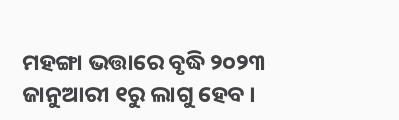ମହଙ୍ଗା ଭତ୍ତାରେ ବୃଦ୍ଧି ୨୦୨୩ ଜାନୁଆରୀ ୧ରୁ ଲାଗୁ ହେବ ।